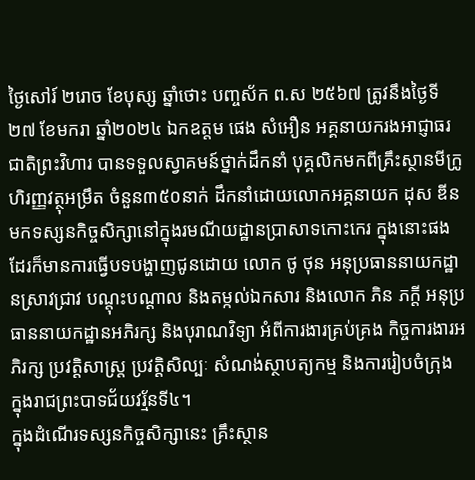ថ្ងៃសៅរ៍ ២រោច ខែបុស្ស ឆ្នាំថោះ បញ្ចស័ក ព.ស ២៥៦៧ ត្រូវនឹងថ្ងៃទី ២៧ ខែមករា ឆ្នាំ២០២៤ ឯកឧត្តម ផេង សំអឿន អគ្គនាយករងអាជ្ញាធរជាតិព្រះវិហារ បានទទួលស្វាគមន៍ថ្នាក់ដឹកនាំ បុគ្គលិកមកពីគ្រឹះស្ថានមីក្រូហិរញ្ញវត្ថុអម្រឹត ចំនួន៣៥០នាក់ ដឹកនាំដោយលោកអគ្គនាយក ដុស ឌីន មកទស្សនកិច្ចសិក្សានៅក្នុងរមណីយដ្ឋានប្រាសាទកោះកេរ ក្នុងនោះផងដែរក៏មានការធ្វើបទបង្ហាញជូនដោយ លោក ថូ ថុន អនុប្រធាននាយកដ្ឋានស្រាវជ្រាវ បណ្តុះបណ្តាល និងតម្កល់ឯកសារ និងលោក ភិន ភក្តី អនុប្រធាននាយកដ្ឋានអភិរក្ស និងបុរាណវិទ្យា អំពីការងារគ្រប់គ្រង កិច្ចការងារអភិរក្ស ប្រវត្តិសាស្ត្រ ប្រវត្តិសិល្បៈ សំណង់ស្ថាបត្យកម្ម និងការរៀបចំក្រុង ក្នុងរាជព្រះបាទជ័យវរ្ម័នទី៤។
ក្នុងដំណើរទស្សនកិច្ចសិក្សានេះ គ្រឹះស្ថាន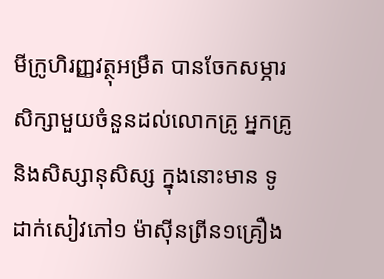មីក្រូហិរញ្ញវត្ថុអម្រឹត បានចែកសម្ភារសិក្សាមួយចំនួនដល់លោកគ្រូ អ្នកគ្រូ និងសិស្សានុសិស្ស ក្នុងនោះមាន ទូដាក់សៀវភៅ១ ម៉ាស៊ីនព្រីន១គ្រឿង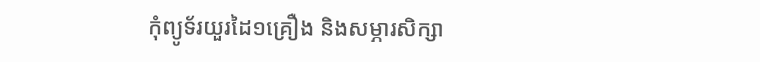កុំព្យូទ័រយួរដៃ១គ្រឿង និងសម្ភារសិក្សា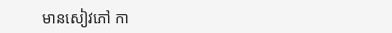មានសៀវភៅ កា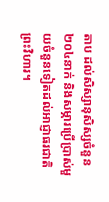តាប ដល់សិស្សានុសិស្សចំនួន២០៤នាក់ និងសម្ភារប្រើប្រាស់មួយចំនួនទៀតដល់អាជ្ញាធរជាតិព្រះវិហារ។